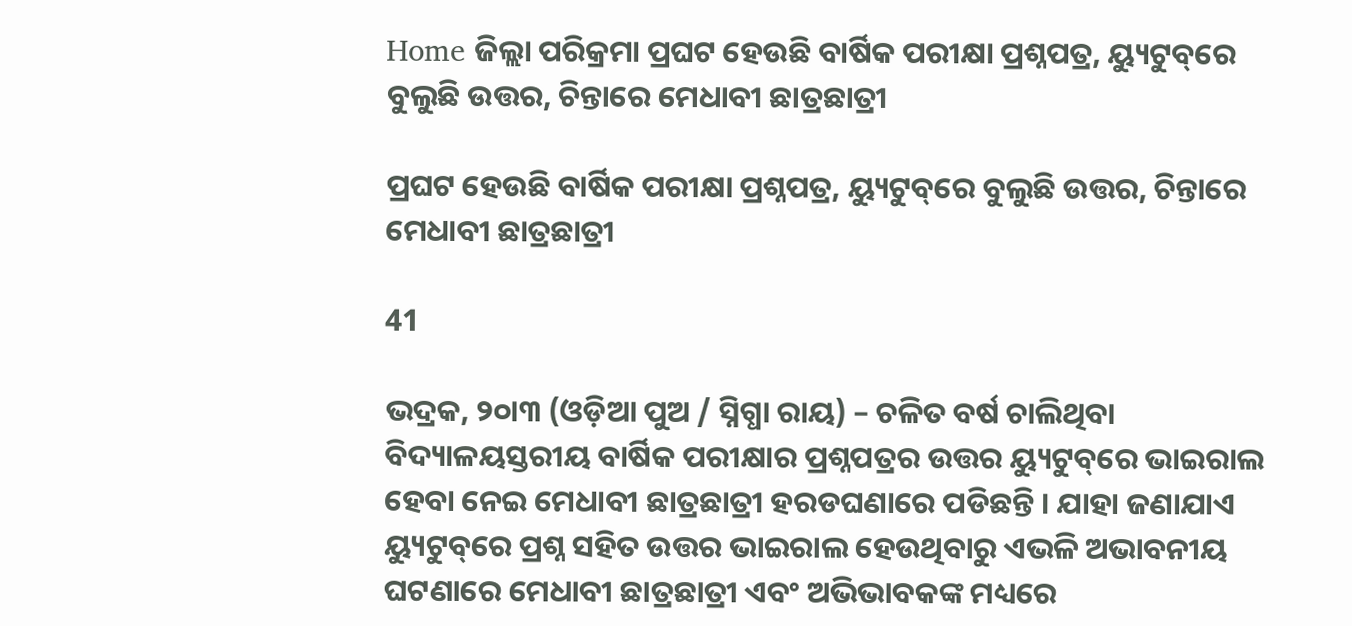Home ଜିଲ୍ଲା ପରିକ୍ରମା ପ୍ରଘଟ ହେଉଛି ବାର୍ଷିକ ପରୀକ୍ଷା ପ୍ରଶ୍ନପତ୍ର, ୟ୍ୟୁଟୁବ୍‌ରେ ବୁଲୁଛି ଉତ୍ତର, ଚିନ୍ତାରେ ମେଧାବୀ ଛାତ୍ରଛାତ୍ରୀ

ପ୍ରଘଟ ହେଉଛି ବାର୍ଷିକ ପରୀକ୍ଷା ପ୍ରଶ୍ନପତ୍ର, ୟ୍ୟୁଟୁବ୍‌ରେ ବୁଲୁଛି ଉତ୍ତର, ଚିନ୍ତାରେ ମେଧାବୀ ଛାତ୍ରଛାତ୍ରୀ

41

ଭଦ୍ରକ, ୨୦ା୩ (ଓଡ଼ିଆ ପୁଅ / ସ୍ନିଗ୍ଧା ରାୟ) – ଚଳିତ ବର୍ଷ ଚାଲିଥିବା ବିଦ୍ୟାଳୟସ୍ତରୀୟ ବାର୍ଷିକ ପରୀକ୍ଷାର ପ୍ରଶ୍ନପତ୍ରର ଉତ୍ତର ୟ୍ୟୁଟୁବ୍‌ରେ ଭାଇରାଲ ହେବା ନେଇ ମେଧାବୀ ଛାତ୍ରଛାତ୍ରୀ ହରଡଘଣାରେ ପଡିଛନ୍ତି । ଯାହା ଜଣାଯାଏ ୟ୍ୟୁଟୁବ୍‌ରେ ପ୍ରଶ୍ନ ସହିତ ଉତ୍ତର ଭାଇରାଲ ହେଉଥିବାରୁ ଏଭଳି ଅଭାବନୀୟ ଘଟଣାରେ ମେଧାବୀ ଛାତ୍ରଛାତ୍ରୀ ଏବଂ ଅଭିଭାବକଙ୍କ ମଧ୍ୟରେ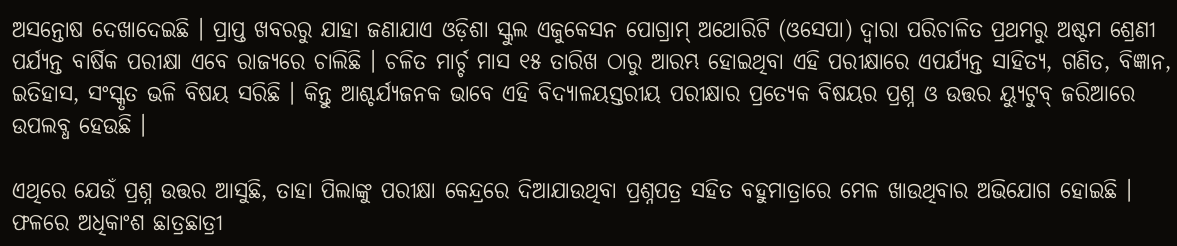ଅସନ୍ତୋଷ ଦେଖାଦେଇଛି । ପ୍ରାପ୍ତ ଖବରରୁ ଯାହା ଜଣାଯାଏ ଓଡ଼ିଶା ସ୍କୁଲ ଏଜୁକେସନ ପୋଗ୍ରାମ୍ ଅଥୋରିଟି (ଓସେପା) ଦ୍ୱାରା ପରିଚାଳିତ ପ୍ରଥମରୁ ଅଷ୍ଟମ ଶ୍ରେଣୀ ପର୍ଯ୍ୟନ୍ତ ବାର୍ଷିକ ପରୀକ୍ଷା ଏବେ ରାଜ୍ୟରେ ଚାଲିଛି । ଚଳିତ ମାର୍ଚ୍ଚ ମାସ ୧୫ ତାରିଖ ଠାରୁ ଆରମ୍ଭ ହୋଇଥିବା ଏହି ପରୀକ୍ଷାରେ ଏପର୍ଯ୍ୟନ୍ତ ସାହିତ୍ୟ, ଗଣିତ, ବିଜ୍ଞାନ, ଇତିହାସ, ସଂସ୍କୃତ ଭଳି ବିଷୟ ସରିଛି । କିନ୍ତୁ ଆଶ୍ଚର୍ଯ୍ୟଜନକ ଭାବେ ଏହି ବିଦ୍ୟାଳୟସ୍ତରୀୟ ପରୀକ୍ଷାର ପ୍ରତ୍ୟେକ ବିଷୟର ପ୍ରଶ୍ନ ଓ ଉତ୍ତର ୟ୍ୟୁଟୁବ୍ ଜରିଆରେ ଉପଲବ୍ଧ ହେଉଛି ।

ଏଥିରେ ଯେଉଁ ପ୍ରଶ୍ନ ଉତ୍ତର ଆସୁଛି, ତାହା ପିଲାଙ୍କୁ ପରୀକ୍ଷା କେନ୍ଦ୍ରରେ ଦିଆଯାଉଥିବା ପ୍ରଶ୍ନପତ୍ର ସହିତ ବହୁମାତ୍ରାରେ ମେଳ ଖାଉଥିବାର ଅଭିଯୋଗ ହୋଇଛି । ଫଳରେ ଅଧିକାଂଶ ଛାତ୍ରଛାତ୍ରୀ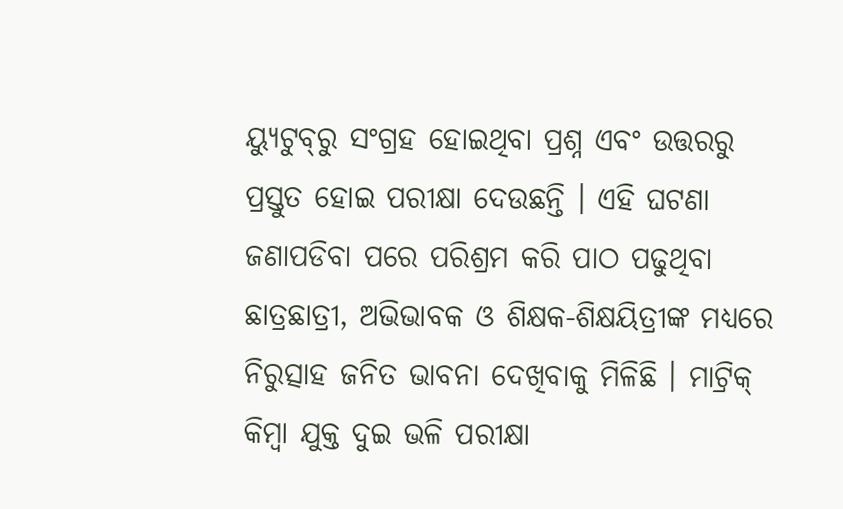ୟ୍ୟୁଟୁବ୍‌ରୁ ସଂଗ୍ରହ ହୋଇଥିବା ପ୍ରଶ୍ନ ଏବଂ ଉତ୍ତରରୁ ପ୍ରସ୍ତୁତ ହୋଇ ପରୀକ୍ଷା ଦେଉଛନ୍ତି । ଏହି ଘଟଣା ଜଣାପଡିବା ପରେ ପରିଶ୍ରମ କରି ପାଠ ପଢୁଥିବା ଛାତ୍ରଛାତ୍ରୀ, ଅଭିଭାବକ ଓ ଶିକ୍ଷକ-ଶିକ୍ଷୟିତ୍ରୀଙ୍କ ମଧ୍ୟରେ ନିରୁତ୍ସାହ ଜନିତ ଭାବନା ଦେଖିବାକୁ ମିଳିଛି । ମାଟ୍ରିକ୍ କିମ୍ବା ଯୁକ୍ତ ଦୁଇ ଭଳି ପରୀକ୍ଷା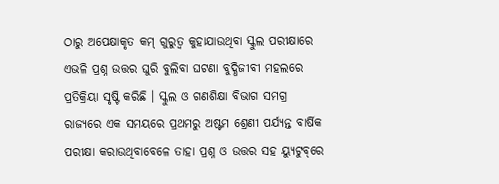ଠାରୁ ଅପେକ୍ଷାକୃତ କମ୍ ଗୁରୁତ୍ୱ କୁହାଯାଉଥିବା ସ୍କୁଲ ପରୀକ୍ଷାରେ ଏଭଳି ପ୍ରଶ୍ନ ଉତ୍ତର ଘୁରି ବୁଲିବା ଘଟଣା ବୁଦ୍ଧିଜୀବୀ ମହଲରେ ପ୍ରତିକ୍ରିୟା ସୃଷ୍ଟି କରିଛି । ସ୍କୁଲ ଓ ଗଣଶିକ୍ଷା ବିଭାଗ ସମଗ୍ର ରାଜ୍ୟରେ ଏକ ସମୟରେ ପ୍ରଥମରୁ ଅଷ୍ଟମ ଶ୍ରେଣୀ ପର୍ଯ୍ୟନ୍ତ ବାର୍ଷିକ ପରୀକ୍ଷା କରାଉଥିବାବେଳେ ତାହା ପ୍ରଶ୍ନ ଓ ଉତ୍ତର ସହ ୟ୍ୟୁଟୁବ୍‌ରେ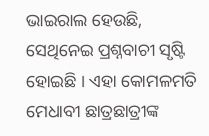ଭାଇରାଲ ହେଉଛି, ସେଥିନେଇ ପ୍ରଶ୍ନବାଚୀ ସୃଷ୍ଟି ହୋଇଛି । ଏହା କୋମଳମତି ମେଧାବୀ ଛାତ୍ରଛାତ୍ରୀଙ୍କ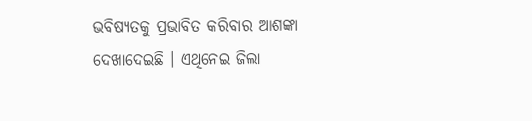ଭବିଷ୍ୟତକୁ ପ୍ରଭାବିତ କରିବାର ଆଶଙ୍କା ଦେଖାଦେଇଛି । ଏଥିନେଇ ଜିଲା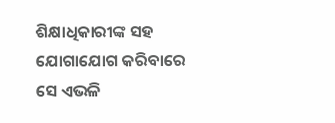ଶିକ୍ଷାଧିକାରୀଙ୍କ ସହ ଯୋଗାଯୋଗ କରିବାରେ ସେ ଏଭଳି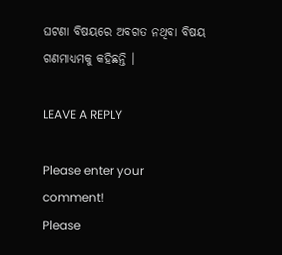ଘଟଣା ବିଷୟରେ ଅବଗତ ନଥିବା ବିଷୟ ଗଣମାଧ୍ୟମକୁ କହିଛନ୍ତି ।

LEAVE A REPLY

Please enter your comment!
Please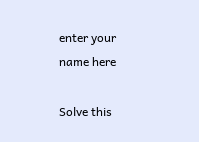enter your name here

Solve this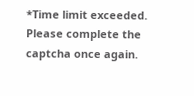*Time limit exceeded. Please complete the captcha once again.